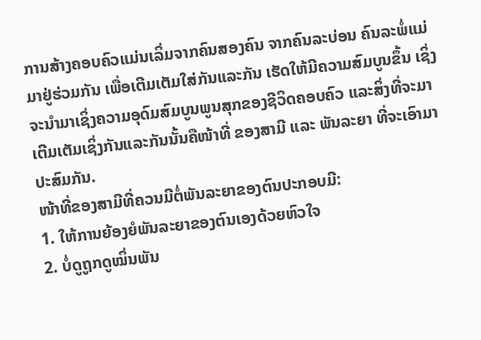ການສ້າງຄອບຄົວແມ່ນເລິ່ມຈາກຄົນສອງຄົນ ຈາກຄົນລະບ່ອນ ຄົນລະພໍ່ແມ່ມາຢູ່ຮ່ວມກັນ ເພື່ອເຕີມເຕັມໃສ່ກັນແລະກັນ ເຮັດໃຫ້ມີຄວາມສົມບູນຂຶ້ນ ເຊິ່ງຈະນຳມາເຊິ່ງຄວາມອຸດົມສົມບູນພູນສຸກຂອງຊີວິດຄອບຄົວ ແລະສິ່ງທີ່ຈະມາເຕີມເຕັມເຊິ່ງກັນແລະກັນນັ້ນຄືໜ້າທີ່ ຂອງສາມີ ແລະ ພັນລະຍາ ທີ່ຈະເອົາມາປະສົມກັນ.
ໜ້າທີ່ຂອງສາມີທີ່ຄວນມີຕໍ່ພັນລະຍາຂອງຕົນປະກອບມີ:
1. ໃຫ້ການຍ້ອງຍໍພັນລະຍາຂອງຕົນເອງດ້ວຍຫົວໃຈ
2. ບໍ່ດູຖູກດູໝິ່ນພັນ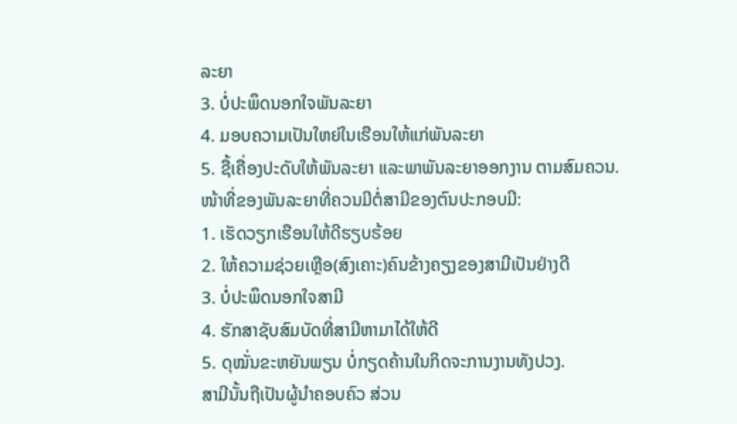ລະຍາ
3. ບໍ່ປະພຶດນອກໃຈພັນລະຍາ
4. ມອບຄວາມເປັນໃຫຍ່ໃນເຮືອນໃຫ້ແກ່ພັນລະຍາ
5. ຊື້ເຄື່ອງປະດັບໃຫ້ພັນລະຍາ ແລະພາພັນລະຍາອອກງານ ຕາມສົມຄວນ.
ໜ້າທີ່ຂອງພັນລະຍາທີ່ຄວນມີຕໍ່ສາມີຂອງຕົນປະກອບມີ:
1. ເຮັດວຽກເຮືອນໃຫ້ດີຮຽບຮ້ອຍ
2. ໃຫ້ຄວາມຊ່ວຍເຫຼືອ(ສົງເຄາະ)ຄົນຂ້າງຄຽງຂອງສາມີເປັນຢ່າງດີ
3. ບໍ່ປະພຶດນອກໃຈສາມີ
4. ຮັກສາຊັບສົມບັດທີ່ສາມີຫາມາໄດ້ໃຫ້ດີ
5. ດຸໝັ່ນຂະຫຍັນພຽນ ບໍ່ກຽດຄ້ານໃນກິດຈະການງານທັງປວງ.
ສາມີນັ້ນຖືເປັນຜູ້ນຳຄອບຄົວ ສ່ວນ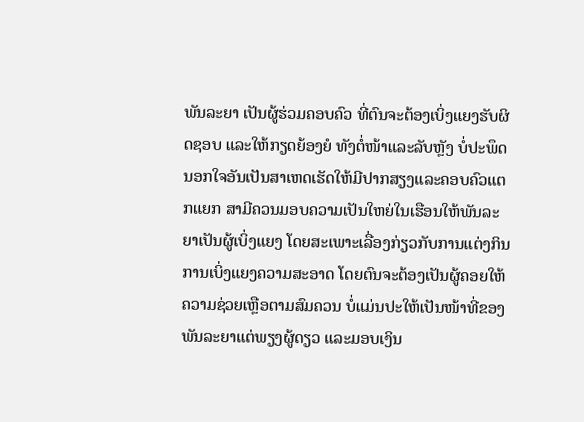ພັນລະຍາ ເປັນຜູ້ຮ່ວມຄອບຄົວ ທີ່ຕົນຈະຕ້ອງເບິ່ງແຍງຮັບຜິດຊອບ ແລະໃຫ້ກຽດຍ້ອງຍໍ ທັງຕໍ່ໜ້າແລະລັບຫຼັງ ບໍ່ປະພຶດນອກໃຈອັນເປັນສາເຫດເຮັດໃຫ້ມີປາກສຽງແລະຄອບຄົວແຕກແຍກ ສາມີຄວນມອບຄວາມເປັນໃຫຍ່ໃນເຮືອນໃຫ້ພັນລະຍາເປັນຜູ້ເບິ່ງແຍງ ໂດຍສະເພາະເລື່ອງກ່ຽວກັບການແຕ່ງກິນ ການເບິ່ງແຍງຄວາມສະອາດ ໂດຍຕົນຈະຕ້ອງເປັນຜູ້ຄອຍໃຫ້ຄວາມຊ່ວຍເຫຼືອຕາມສົມຄວນ ບໍ່ແມ່ນປະໃຫ້ເປັນໜ້າທີ່ຂອງພັນລະຍາແຕ່ພຽງຜູ້ດຽວ ແລະມອບເງິນ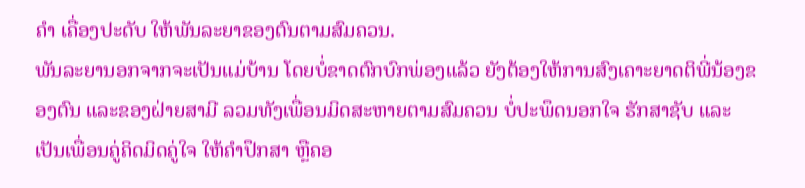ຄຳ ເຄື່ອງປະດັບ ໃຫ້ພັນລະຍາຂອງຕົນຕາມສົມຄວນ.
ພັນລະຍານອກຈາກຈະເປັນແມ່ບ້ານ ໂດຍບໍ່ຂາດຕົກບົກພ່ອງແລ້ວ ຍັງຕ້ອງໃຫ້ການສົງເຄາະຍາດຕິພີ່ນ້ອງຂອງຕົນ ແລະຂອງຝ່າຍສາມີ ລວມທັງເພື່ອນມິດສະຫາຍຕາມສົມຄວນ ບໍ່ປະພຶດນອກໃຈ ຮັກສາຊັບ ແລະເປັນເພື່ອນຄູ່ຄິດມິດຄູ່ໃຈ ໃຫ້ຄຳປຶກສາ ຫຼືຄອ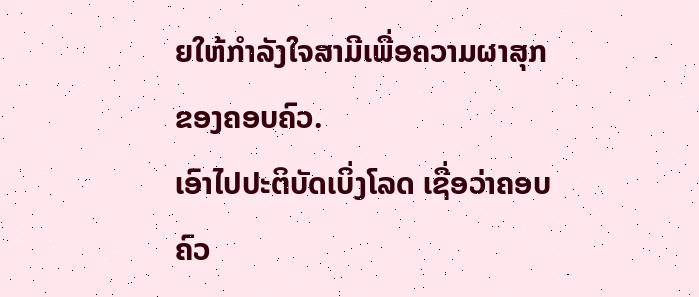ຍໃຫ້ກຳລັງໃຈສາມີເພື່ອຄວາມຜາສຸກຂອງຄອບຄົວ.
ເອົາໄປປະຕິບັດເບິ່ງໂລດ ເຊື່ອວ່າຄອບຄົວ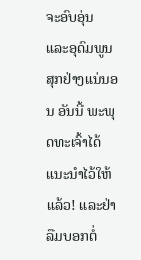ຈະອົບອຸ່ນ ແລະອຸດົມພູນສຸກຢ່າງແນ່ນອນ ອັນນີ້ ພະພຸດທະເຈົ້າໄດ້ແນະນຳໄວ້ໃຫ້ແລ້ວ! ແລະຢ່າລືມບອກຕໍ່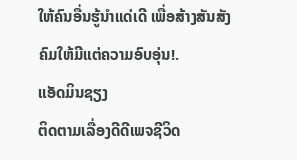ໃຫ້ຄົນອື່ນຮູ້ນຳແດ່ເດີ ເພື່ອສ້າງສັນສັງຄົມໃຫ້ມີແຕ່ຄວາມອົບອຸ່ນ!.
ແອັດມິນຊຽງ
ຕິດຕາມເລື່ອງດີດີເພຈຊີວິດ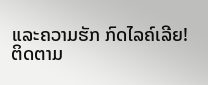ແລະຄວາມຮັກ ກົດໄລຄ໌ເລີຍ!
ຕິດຕາມ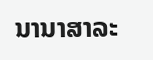ນານາສາລະ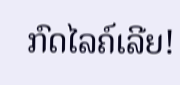ກົດໄລຄ໌ເລີຍ!